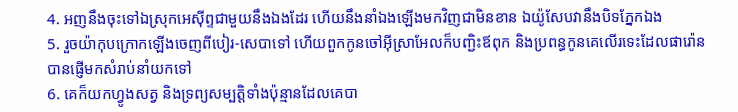4. អញនឹងចុះទៅឯស្រុកអេស៊ីព្ទជាមួយនឹងឯងដែរ ហើយនឹងនាំឯងឡើងមកវិញជាមិនខាន ឯយ៉ូសែបវានឹងបិទភ្នែកឯង
5. រួចយ៉ាកុបក្រោកឡើងចេញពីបៀរ-សេបាទៅ ហើយពួកកូនចៅអ៊ីស្រាអែលក៏បញ្ជិះឪពុក និងប្រពន្ធកូនគេលើរទេះដែលផារ៉ោនបានផ្ញើមកសំរាប់នាំយកទៅ
6. គេក៏យកហ្វូងសត្វ និងទ្រព្យសម្បត្តិទាំងប៉ុន្មានដែលគេបា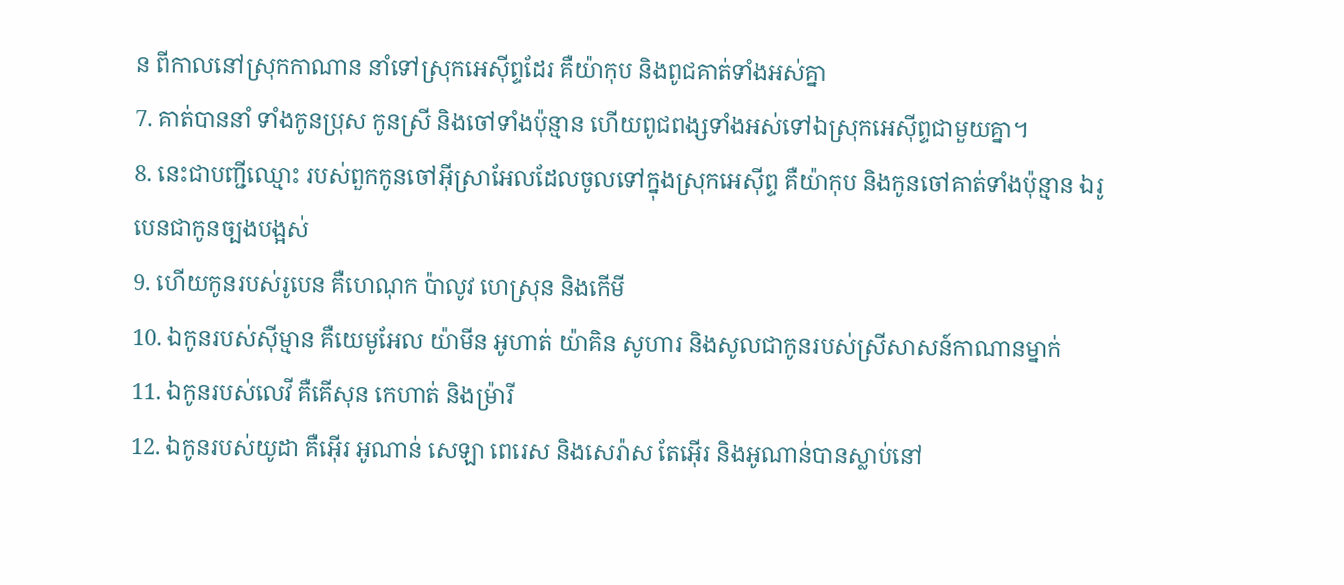ន ពីកាលនៅស្រុកកាណាន នាំទៅស្រុកអេស៊ីព្ទដែរ គឺយ៉ាកុប និងពូជគាត់ទាំងអស់គ្នា
7. គាត់បាននាំ ទាំងកូនប្រុស កូនស្រី និងចៅទាំងប៉ុន្មាន ហើយពូជពង្សទាំងអស់ទៅឯស្រុកអេស៊ីព្ទជាមួយគ្នា។
8. នេះជាបញ្ជីឈ្មោះ របស់ពួកកូនចៅអ៊ីស្រាអែលដែលចូលទៅក្នុងស្រុកអេស៊ីព្ទ គឺយ៉ាកុប និងកូនចៅគាត់ទាំងប៉ុន្មាន ឯរូបេនជាកូនច្បងបង្អស់
9. ហើយកូនរបស់រូបេន គឺហេណុក ប៉ាលូវ ហេស្រុន និងកើមី
10. ឯកូនរបស់ស៊ីម្មាន គឺយេមូអែល យ៉ាមីន អូហាត់ យ៉ាគិន សូហារ និងសូលជាកូនរបស់ស្រីសាសន៍កាណានម្នាក់
11. ឯកូនរបស់លេវី គឺគើសុន កេហាត់ និងម្រ៉ារី
12. ឯកូនរបស់យូដា គឺអ៊ើរ អូណាន់ សេឡា ពេរេស និងសេរ៉ាស តែអ៊ើរ និងអូណាន់បានស្លាប់នៅ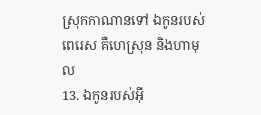ស្រុកកាណានទៅ ឯកូនរបស់ពេរេស គឺហេស្រុន និងហាមុល
13. ឯកូនរបស់អ៊ី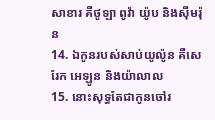សាខារ គឺថូឡា ពូវ៉ា យ៉ូប និងស៊ីមរ៉ុន
14. ឯកូនរបស់សាប់យូល៉ូន គឺសេរែក អេឡូន និងយ៉ាលាល
15. នោះសុទ្ធតែជាកូនចៅរ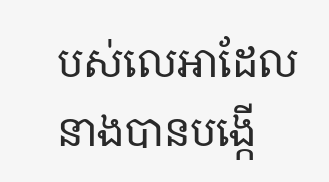បស់លេអាដែលនាងបានបង្កើ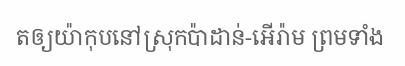តឲ្យយ៉ាកុបនៅស្រុកប៉ាដាន់-អើរ៉ាម ព្រមទាំង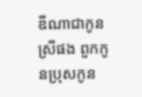ឌីណាជាកូនស្រីផង ពួកកូនប្រុសកូន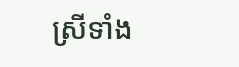ស្រីទាំង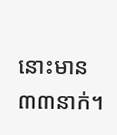នោះមាន៣៣នាក់។